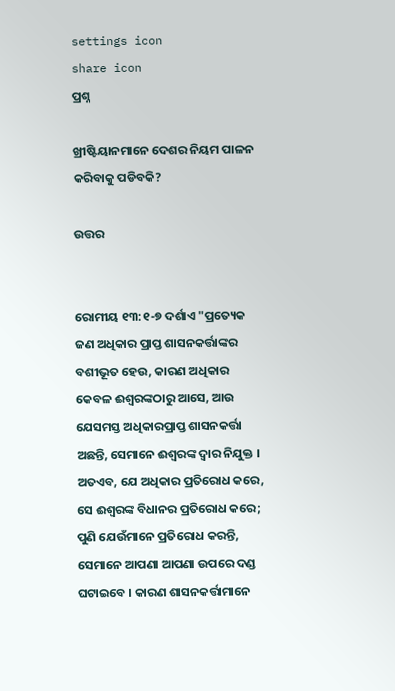settings icon
share icon
ପ୍ରଶ୍ନ

ଖ୍ରୀଷ୍ଟିୟାନମାନେ ଦେଶର ନିୟମ ପାଳନ କରିବାକୁ ପଡିବକି?

ଉତ୍ତର


ରୋମୀୟ ୧୩:୧-୭ ଦର୍ଶାଏ "ପ୍ରତ୍ୟେକ ଜଣ ଅଧିକାର ପ୍ରାପ୍ତ ଶାସନକର୍ତ୍ତାଙ୍କର ବଶୀଭୂତ ହେଉ, କାରଣ ଅଧିକାର କେବଳ ଈଶ୍ବରଙ୍କଠାରୁ ଆସେ, ଆଉ ଯେସମସ୍ତ ଅଧିକାରପ୍ରାପ୍ତ ଶାସନକର୍ତ୍ତା ଅଛନ୍ତି, ସେମାନେ ଈଶ୍ବରଙ୍କ ଦ୍ବାର ନିଯୁକ୍ତ । ଅତଏବ, ଯେ ଅଧିକାର ପ୍ରତିରୋଧ କରେ, ସେ ଈଶ୍ବରଙ୍କ ବିଧାନର ପ୍ରତିରୋଧ କରେ; ପୁଣି ଯେଉଁମାନେ ପ୍ରତିରୋଧ କରନ୍ତି, ସେମାନେ ଆପଣା ଆପଣା ଉପରେ ଦଣ୍ଡ ଘଟାଇବେ । କାରଣ ଶାସନକର୍ତ୍ତାମାନେ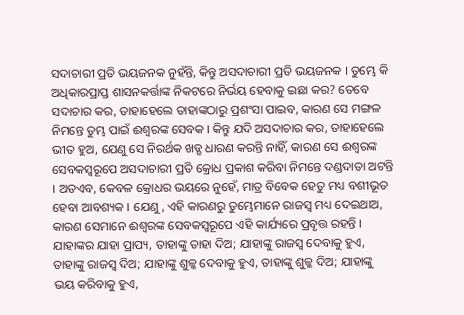ସଦାଚାରୀ ପ୍ରତି ଭୟଜନକ ନୁହଁନ୍ତି, କିନ୍ତୁ ଅସଦାଚାରୀ ପ୍ରତି ଭୟଜନକ । ତୁମ୍ଭେ କି ଅଧିକାରପ୍ରାପ୍ତ ଶାସନକର୍ତ୍ତାଙ୍କ ନିକଟରେ ନିର୍ଭୟ ହେବାକୁ ଇଛା କର? ତେବେ ସଦାଚାର କର, ତାହାହେଲେ ତାହାଙ୍କଠାରୁ ପ୍ରଶଂସା ପାଇବ, କାରଣ ସେ ମଙ୍ଗଳ ନିମନ୍ତେ ତୁମ୍ଭ ପାଇଁ ଈଶ୍ବରଙ୍କ ସେବକ । କିନ୍ତୁ ଯଦି ଅସଦାଚାର କର, ତାହାହେଲେ ଭୀତ ହୁଅ, ଯେଣୁ ସେ ନିରର୍ଥକ ଖଡ୍ଗ ଧାରଣ କରନ୍ତି ନାହିଁ, କାରଣ ସେ ଈଶ୍ବରଙ୍କ ସେବକସ୍ବରୂପେ ଅସଦାଚାରୀ ପ୍ରତି କ୍ରୋଧ ପ୍ରକାଶ କରିବା ନିମନ୍ତେ ଦଣ୍ଡଦାତା ଅଟନ୍ତି । ଅତଏବ, କେବଳ କ୍ରୋଧର ଭୟରେ ନୁହେଁ, ମାତ୍ର ବିବେକ ହେତୁ ମଧ୍ୟ ବଶୀଭୂତ ହେବା ଆବଶ୍ୟକ । ଯେଣୁ, ଏହି କାରଣରୁ ତୁମ୍ଭେମାନେ ରାଜସ୍ବ ମଧ୍ୟ ଦେଇଥାଅ, କାରଣ ସେମାନେ ଈଶ୍ବରଙ୍କ ସେବକସ୍ବରୂପେ ଏହି କାର୍ଯ୍ୟରେ ପ୍ରବୃତ୍ତ ରହନ୍ତି । ଯାହାଙ୍କର ଯାହା ପ୍ରାପ୍ୟ, ତାହାଙ୍କୁ ତାହା ଦିଅ; ଯାହାଙ୍କୁ ରାଜସ୍ବ ଦେବାକୁ ହୁଏ, ତାହାଙ୍କୁ ରାଜସ୍ବ ଦିଅ; ଯାହାଙ୍କୁ ଶୁଳ୍କ ଦେବାକୁ ହୁଏ, ତାହାଙ୍କୁ ଶୁଳ୍କ ଦିଅ; ଯାହାଙ୍କୁ ଭୟ କରିବାକୁ ହୁଏ,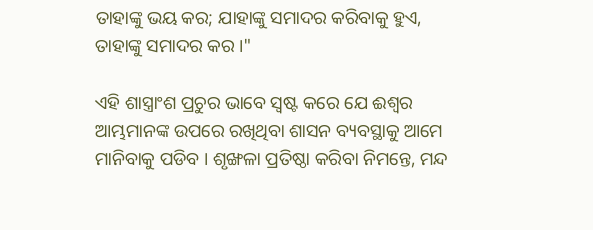ତାହାଙ୍କୁ ଭୟ କର; ଯାହାଙ୍କୁ ସମାଦର କରିବାକୁ ହୁଏ, ତାହାଙ୍କୁ ସମାଦର କର ।"

ଏହି ଶାସ୍ତ୍ରାଂଶ ପ୍ରଚୁର ଭାବେ ସ୍ବଷ୍ଟ କରେ ଯେ ଈଶ୍ବର ଆମ୍ଭମାନଙ୍କ ଉପରେ ରଖିଥିବା ଶାସନ ବ୍ୟବସ୍ଥାକୁ ଆମେ ମାନିବାକୁ ପଡିବ । ଶୃଙ୍ଖଳା ପ୍ରତିଷ୍ଠା କରିବା ନିମନ୍ତେ, ମନ୍ଦ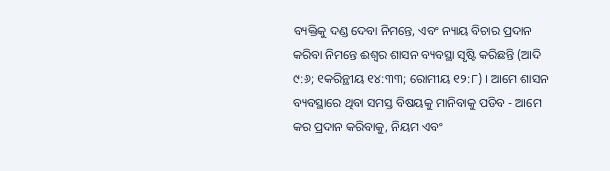ବ୍ୟକ୍ତିକୁ ଦଣ୍ଡ ଦେବା ନିମନ୍ତେ, ଏବଂ ନ୍ୟାୟ ବିଚାର ପ୍ରଦାନ କରିବା ନିମନ୍ତେ ଈଶ୍ବର ଶାସନ ବ୍ୟବସ୍ଥା ସୃଷ୍ଟି କରିଛନ୍ତି (ଆଦି ୯:୬; ୧କରିନ୍ଥୀୟ ୧୪:୩୩; ରୋମୀୟ ୧୨:୮) । ଆମେ ଶାସନ ବ୍ୟବସ୍ଥାରେ ଥିବା ସମସ୍ତ ବିଷୟକୁ ମାନିବାକୁ ପଡିବ - ଆମେ କର ପ୍ରଦାନ କରିବାକୁ, ନିୟମ ଏବଂ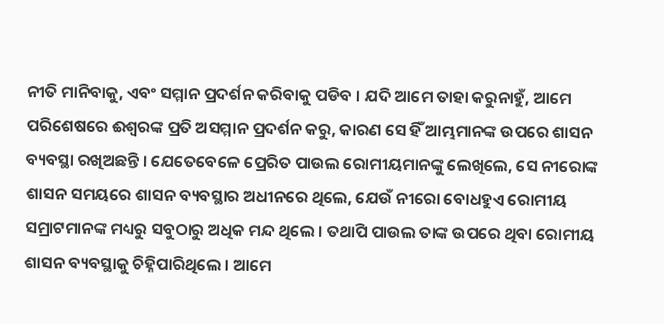ନୀତି ମାନିବାକୁ, ଏବଂ ସମ୍ମାନ ପ୍ରଦର୍ଶନ କରିବାକୁ ପଡିବ । ଯଦି ଆମେ ତାହା କରୁନାହୁଁ, ଆମେ ପରିଶେଷରେ ଈଶ୍ବରଙ୍କ ପ୍ରତି ଅସମ୍ମାନ ପ୍ରଦର୍ଶନ କରୁ, କାରଣ ସେ ହିଁ ଆମ୍ଭମାନଙ୍କ ଉପରେ ଶାସନ ବ୍ୟବସ୍ଥା ରଖିଅଛନ୍ତି । ଯେତେବେଳେ ପ୍ରେରିତ ପାଉଲ ରୋମୀୟମାନଙ୍କୁ ଲେଖିଲେ, ସେ ନୀରୋଙ୍କ ଶାସନ ସମୟରେ ଶାସନ ବ୍ୟବସ୍ଥାର ଅଧୀନରେ ଥିଲେ, ଯେଉଁ ନୀରୋ ବୋଧହୁଏ ରୋମୀୟ ସମ୍ରାଟମାନଙ୍କ ମଧ୍ୟରୁ ସବୁଠାରୁ ଅଧିକ ମନ୍ଦ ଥିଲେ । ତଥାପି ପାଉଲ ତାଙ୍କ ଉପରେ ଥିବା ରୋମୀୟ ଶାସନ ବ୍ୟବସ୍ଥାକୁ ଚିହ୍ନିପାରିଥିଲେ । ଆମେ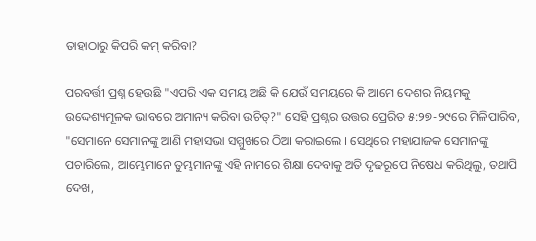ତାହାଠାରୁ କିପରି କମ୍ କରିବା?

ପରବର୍ତ୍ତୀ ପ୍ରଶ୍ନ ହେଉଛି "ଏପରି ଏକ ସମୟ ଅଛି କି ଯେଉଁ ସମୟରେ କି ଆମେ ଦେଶର ନିୟମକୁ ଉଦ୍ଦେଶ୍ୟମୂଳକ ଭାବରେ ଅମାନ୍ୟ କରିବା ଉଚିତ୍?" ସେହି ପ୍ରଶ୍ନର ଉତ୍ତର ପ୍ରେରିତ ୫:୨୭-୨୯ରେ ମିଳିପାରିବ, "ସେମାନେ ସେମାନଙ୍କୁ ଆଣି ମହାସଭା ସମ୍ମୁଖରେ ଠିଆ କରାଇଲେ । ସେଥିରେ ମହାଯାଜକ ସେମାନଙ୍କୁ ପଚାରିଲେ, ଆମ୍ଭେମାନେ ତୁମ୍ଭମାନଙ୍କୁ ଏହି ନାମରେ ଶିକ୍ଷା ଦେବାକୁ ଅତି ଦୃଢରୂପେ ନିଷେଧ କରିଥିଲୁ, ତଥାପି ଦେଖ,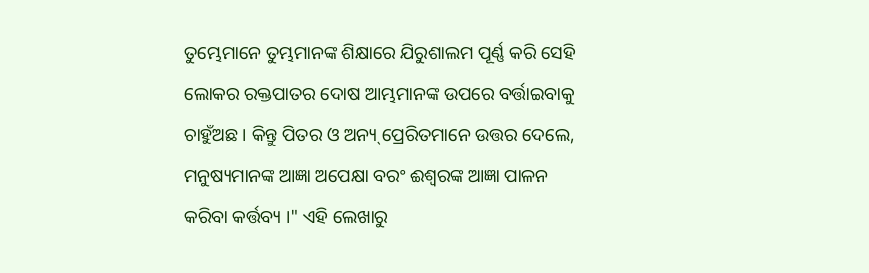ତୁମ୍ଭେମାନେ ତୁମ୍ଭମାନଙ୍କ ଶିକ୍ଷାରେ ଯିରୁଶାଲମ ପୂର୍ଣ୍ଣ କରି ସେହି ଲୋକର ରକ୍ତପାତର ଦୋଷ ଆମ୍ଭମାନଙ୍କ ଉପରେ ବର୍ତ୍ତାଇବାକୁ ଚାହୁଁଅଛ । କିନ୍ତୁ ପିତର ଓ ଅନ୍ୟ୍ ପ୍ରେରିତମାନେ ଉତ୍ତର ଦେଲେ, ମନୁଷ୍ୟମାନଙ୍କ ଆଜ୍ଞା ଅପେକ୍ଷା ବରଂ ଈଶ୍ବରଙ୍କ ଆଜ୍ଞା ପାଳନ କରିବା କର୍ତ୍ତବ୍ୟ ।" ଏହି ଲେଖାରୁ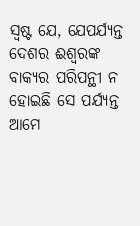ସ୍ବଷ୍ଟ ଯେ, ଯେପର୍ଯ୍ୟନ୍ତ ଦେଶର ଈଶ୍ବରଙ୍କ ବାକ୍ୟର ପରିପନ୍ଥୀ ନ ହୋଇଛି ସେ ପର୍ଯ୍ୟନ୍ତ ଆମେ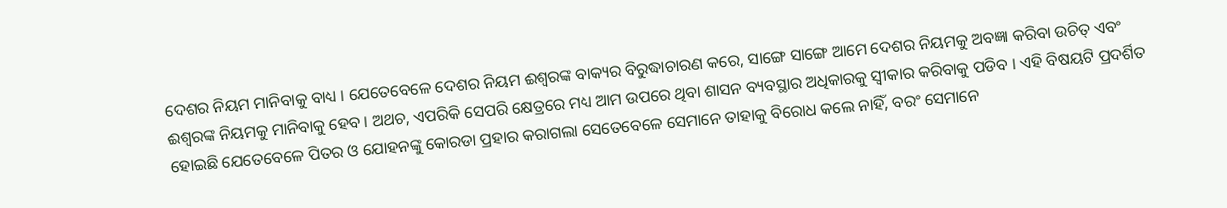ଦେଶର ନିୟମ ମାନିବାକୁ ବାଧ୍ୟ । ଯେତେବେଳେ ଦେଶର ନିୟମ ଈଶ୍ବରଙ୍କ ବାକ୍ୟର ବିରୁଦ୍ଧାଚାରଣ କରେ, ସାଙ୍ଗେ ସାଙ୍ଗେ ଆମେ ଦେଶର ନିୟମକୁ ଅବଜ୍ଞା କରିବା ଉଚିତ୍ ଏବଂ ଈଶ୍ବରଙ୍କ ନିୟମକୁ ମାନିବାକୁ ହେବ । ଅଥଚ, ଏପରିକି ସେପରି କ୍ଷେତ୍ରରେ ମଧ୍ୟ ଆମ ଉପରେ ଥିବା ଶାସନ ବ୍ୟବସ୍ଥାର ଅଧିକାରକୁ ସ୍ବୀକାର କରିବାକୁ ପଡିବ । ଏହି ବିଷୟଟି ପ୍ରଦର୍ଶିତ ହୋଇଛି ଯେତେବେଳେ ପିତର ଓ ଯୋହନଙ୍କୁ କୋରଡା ପ୍ରହାର କରାଗଲା ସେତେବେଳେ ସେମାନେ ତାହାକୁ ବିରୋଧ କଲେ ନାହିଁ, ବରଂ ସେମାନେ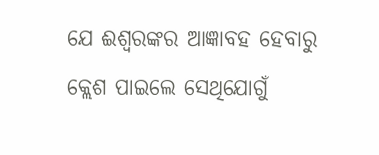ଯେ ଈଶ୍ବରଙ୍କର ଆଜ୍ଞାବହ ହେବାରୁ କ୍ଲେଶ ପାଇଲେ ସେଥିଯୋଗୁଁ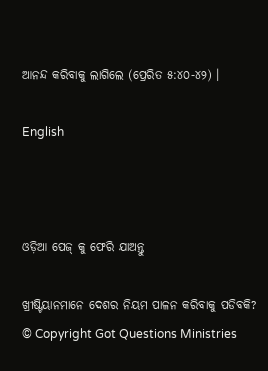ଆନନ୍ଦ କରିବାକୁ ଲାଗିଲେ (ପ୍ରେରିତ ୫:୪୦-୪୨) ।

English



ଓଡ଼ିଆ ପେଜ୍ କୁ ଫେରି ଯାଅନ୍ତୁ

ଖ୍ରୀଷ୍ଟିୟାନମାନେ ଦେଶର ନିୟମ ପାଳନ କରିବାକୁ ପଡିବକି?
© Copyright Got Questions Ministries